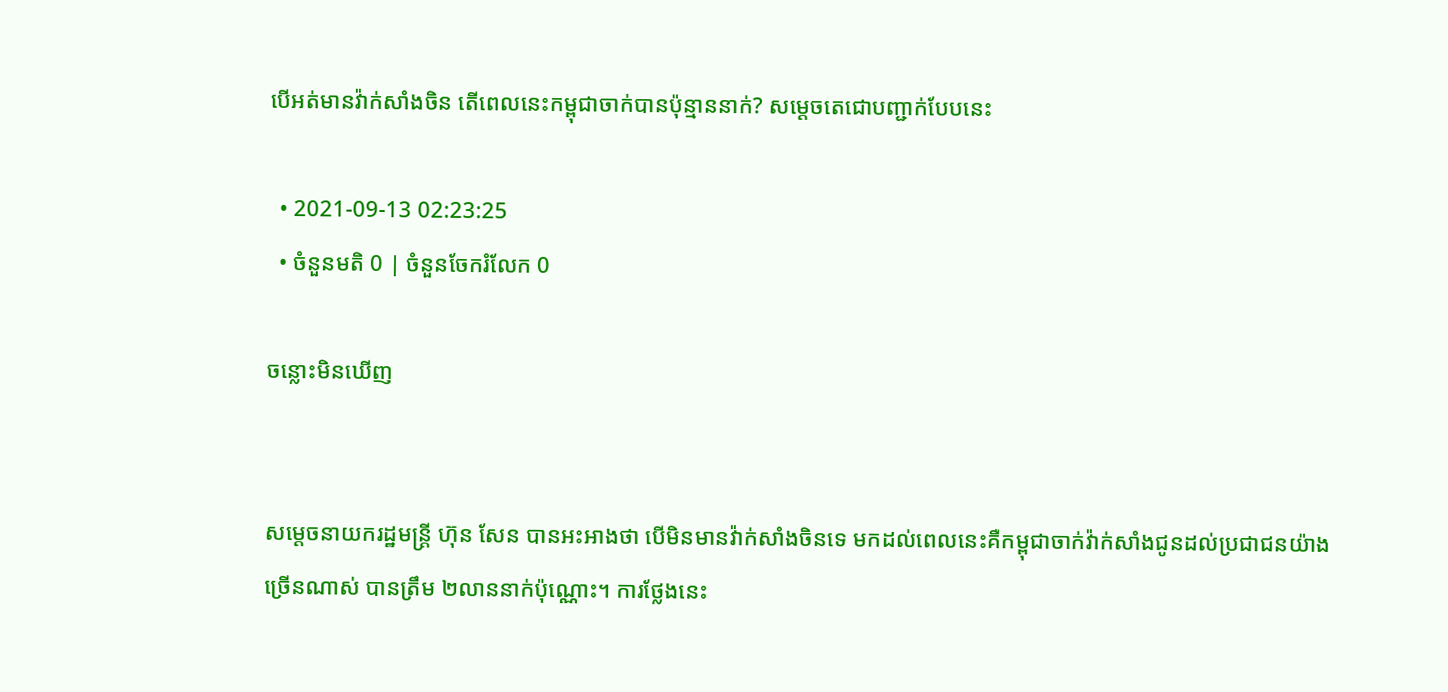បើអត់មានវ៉ាក់សាំងចិន តើពេលនេះកម្ពុជាចាក់បានប៉ុន្មាននាក់? សម្តេចតេជោបញ្ជាក់បែបនេះ

  • 2021-09-13 02:23:25
  • ចំនួនមតិ 0 | ចំនួនចែករំលែក 0

ចន្លោះមិនឃើញ


សម្តេចនាយករដ្ឋមន្រ្តី ហ៊ុន សែន បានអះអាងថា បើមិនមានវ៉ាក់សាំងចិនទេ មកដល់ពេលនេះគឺកម្ពុជាចាក់វ៉ាក់សាំងជូនដល់ប្រជាជនយ៉ាងច្រើនណាស់ បានត្រឹម ២លាននាក់ប៉ុណ្ណោះ។ ការថ្លែងនេះ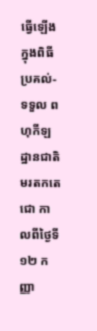ធ្វើឡើងក្នុងពិធីប្រគល់-ទទួល ពហុកីឡដ្ឋានជាតិមរតកតេជោ កាលពីថ្ងៃទី១២ កញ្ញា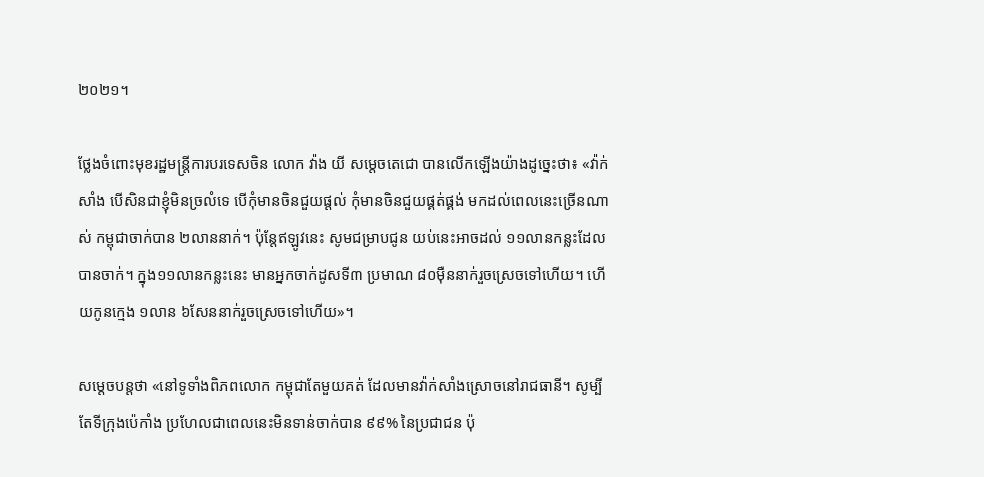២០២១។

ថ្លែងចំពោះមុខរដ្ឋមន្រ្តីការបរទេសចិន លោក វ៉ាង យី សម្តេចតេជោ បានលើកឡើងយ៉ាងដូច្នេះថា៖ «វ៉ាក់សាំង បើសិនជាខ្ញុំមិនច្រលំទេ បើកុំមានចិនជួយផ្តល់ កុំមានចិនជួយផ្គត់ផ្គង់ មកដល់ពេលនេះច្រើនណាស់ កម្ពុជាចាក់បាន ២លាននាក់។ ប៉ុន្តែឥឡូវនេះ សូមជម្រាបជូន យប់នេះអាចដល់ ១១លានកន្លះដែលបានចាក់។ ក្នុង១១លានកន្លះនេះ មានអ្នកចាក់ដូសទី៣ ប្រមាណ ៨០ម៉ឺននាក់រួចស្រេចទៅហើយ។ ហើយកូនក្មេង ១លាន ៦សែននាក់រួចស្រេចទៅហើយ»។

សម្តេចបន្តថា «នៅទូទាំងពិភពលោក កម្ពុជាតែមួយគត់ ដែលមានវ៉ាក់សាំងស្រោចនៅរាជធានី។ សូម្បីតែទីក្រុងប៉េកាំង ប្រហែលជាពេលនេះមិនទាន់ចាក់បាន ៩៩% នៃប្រជាជន ប៉ុ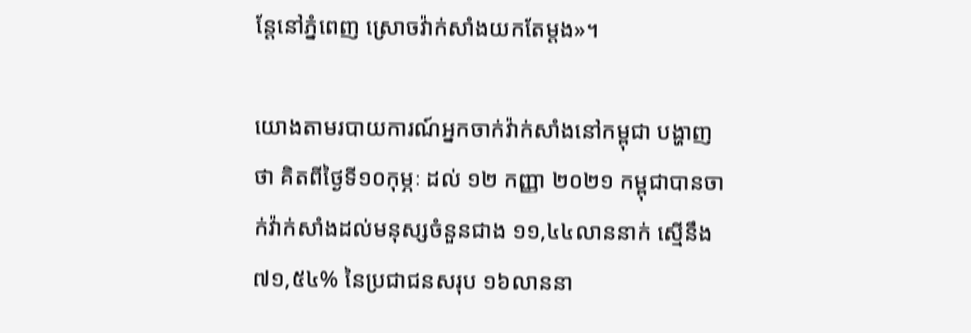ន្តែនៅភ្នំពេញ ស្រោចវ៉ាក់សាំងយកតែម្តង»។

យោងតាមរបាយការណ៍អ្នកចាក់វ៉ាក់សាំងនៅកម្ពុជា បង្ហាញថា គិតពីថ្ងៃទី១០កុម្ភៈ ដល់ ១២ កញ្ញា ២០២១ កម្ពុជាបានចាក់វ៉ាក់សាំងដល់មនុស្សចំនួនជាង ១១,៤៤លាននាក់ ស្មើនឹង ៧១,៥៤% នៃប្រជាជនសរុប ១៦លាននា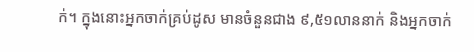ក់។ ក្នុងនោះអ្នកចាក់គ្រប់ដូស មានចំនួនជាង ៩,៥១លាននាក់ និងអ្នកចាក់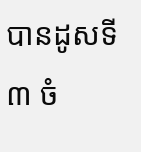បានដូសទី៣ ចំ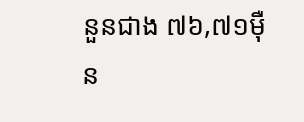នួនជាង ៧៦,៧១ម៉ឺន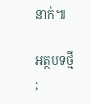នាក់៕

អត្ថបទថ្មី
;